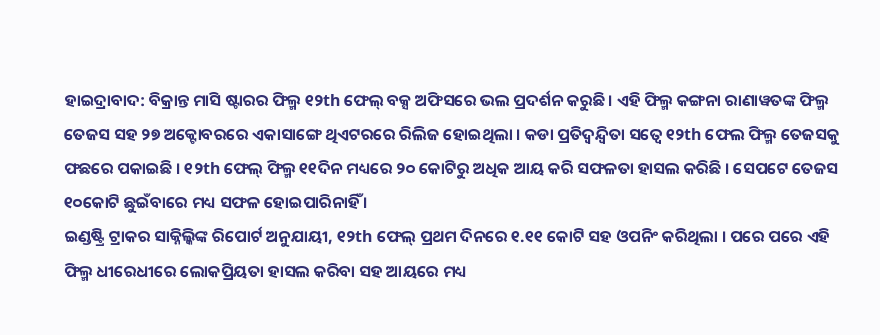ହାଇଦ୍ରାବାଦ: ବିକ୍ରାନ୍ତ ମାସି ଷ୍ଟାରର ଫିଲ୍ମ ୧୨th ଫେଲ୍ ବକ୍ସ ଅଫିସରେ ଭଲ ପ୍ରଦର୍ଶନ କରୁଛି । ଏହି ଫିଲ୍ମ କଙ୍ଗନା ରାଣାୱତଙ୍କ ଫିଲ୍ମ ତେଜସ ସହ ୨୭ ଅକ୍ଟୋବରରେ ଏକାସାଙ୍ଗେ ଥିଏଟରରେ ରିଲିଜ ହୋଇଥିଲା । କଡା ପ୍ରତିଦ୍ବନ୍ଦ୍ବିତା ସତ୍ବେ ୧୨th ଫେଲ ଫିଲ୍ମ ତେଜସକୁ ଫଛରେ ପକାଇଛି । ୧୨th ଫେଲ୍ ଫିଲ୍ମ ୧୧ଦିନ ମଧ୍ୟରେ ୨୦ କୋଟିରୁ ଅଧିକ ଆୟ କରି ସଫଳତା ହାସଲ କରିଛି । ସେପଟେ ତେଜସ ୧୦କୋଟି ଛୁଇଁବାରେ ମଧ୍ୟ ସଫଳ ହୋଇପାରିନାହିଁ ।
ଇଣ୍ଡଷ୍ଟ୍ରି ଟ୍ରାକର ସାକ୍ନିଲ୍କିଙ୍କ ରିପୋର୍ଟ ଅନୁଯାୟୀ, ୧୨th ଫେଲ୍ ପ୍ରଥମ ଦିନରେ ୧.୧୧ କୋଟି ସହ ଓପନିଂ କରିଥିଲା । ପରେ ପରେ ଏହି ଫିଲ୍ମ ଧୀରେଧୀରେ ଲୋକପ୍ରିୟତା ହାସଲ କରିବା ସହ ଆୟରେ ମଧ୍ୟ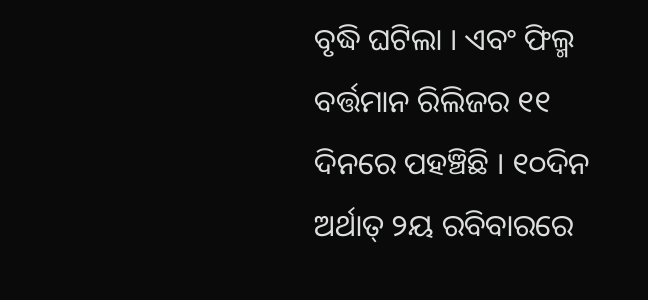ବୃଦ୍ଧି ଘଟିଲା । ଏବଂ ଫିଲ୍ମ ବର୍ତ୍ତମାନ ରିଲିଜର ୧୧ ଦିନରେ ପହଞ୍ଚିଛି । ୧୦ଦିନ ଅର୍ଥାତ୍ ୨ୟ ରବିବାରରେ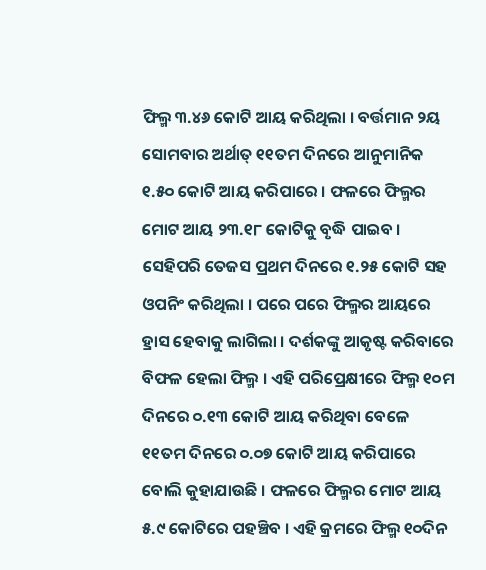ଫିଲ୍ମ ୩.୪୬ କୋଟି ଆୟ କରିଥିଲା । ବର୍ତ୍ତମାନ ୨ୟ ସୋମବାର ଅର୍ଥାତ୍ ୧୧ତମ ଦିନରେ ଆନୁମାନିକ ୧.୫୦ କୋଟି ଆୟ କରିପାରେ । ଫଳରେ ଫିଲ୍ମର ମୋଟ ଆୟ ୨୩.୧୮ କୋଟିକୁ ବୃଦ୍ଧି ପାଇବ ।
ସେହିପରି ତେଜସ ପ୍ରଥମ ଦିନରେ ୧.୨୫ କୋଟି ସହ ଓପନିଂ କରିଥିଲା । ପରେ ପରେ ଫିଲ୍ମର ଆୟରେ ହ୍ରାସ ହେବାକୁ ଲାଗିଲା । ଦର୍ଶକଙ୍କୁ ଆକୃଷ୍ଟ କରିବାରେ ବିଫଳ ହେଲା ଫିଲ୍ମ । ଏହି ପରିପ୍ରେକ୍ଷୀରେ ଫିଲ୍ମ ୧୦ମ ଦିନରେ ୦.୧୩ କୋଟି ଆୟ କରିଥିବା ବେଳେ ୧୧ତମ ଦିନରେ ୦.୦୭ କୋଟି ଆୟ କରିପାରେ ବୋଲି କୁହାଯାଉଛି । ଫଳରେ ଫିଲ୍ମର ମୋଟ ଆୟ ୫.୯ କୋଟିରେ ପହଞ୍ଚିବ । ଏହି କ୍ରମରେ ଫିଲ୍ମ ୧୦ଦିନ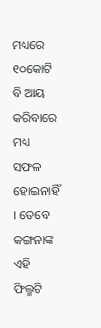ମଧ୍ୟରେ ୧୦କୋଟି ବି ଆୟ କରିବାରେ ମଧ୍ୟ ସଫଳ ହୋଇନାହିଁ । ତେବେ କଙ୍ଗନାଙ୍କ ଏହି ଫିଲ୍ମଟି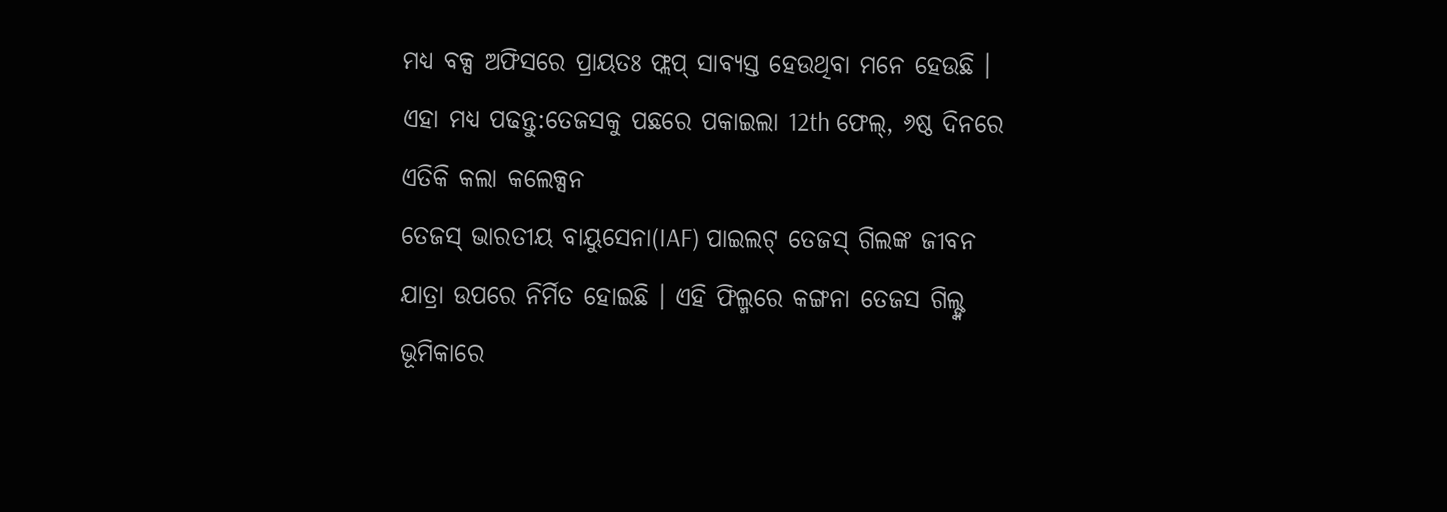ମଧ୍ୟ ବକ୍ସ ଅଫିସରେ ପ୍ରାୟତଃ ଫ୍ଲପ୍ ସାବ୍ୟସ୍ତ ହେଉଥିବା ମନେ ହେଉଛି ।
ଏହା ମଧ୍ୟ ପଢନ୍ତୁ:ତେଜସକୁ ପଛରେ ପକାଇଲା 12th ଫେଲ୍, ୬ଷ୍ଠ ଦିନରେ ଏତିକି କଲା କଲେକ୍ସନ
ତେଜସ୍ ଭାରତୀୟ ବାୟୁସେନା(IAF) ପାଇଲଟ୍ ତେଜସ୍ ଗିଲଙ୍କ ଜୀବନ ଯାତ୍ରା ଉପରେ ନିର୍ମିତ ହୋଇଛି । ଏହି ଫିଲ୍ମରେ କଙ୍ଗନା ତେଜସ ଗିଲ୍ଙ୍କ ଭୂମିକାରେ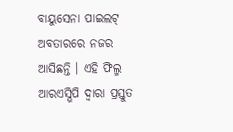ବାୟୁସେନା ପାଇଲଟ୍ ଅବତାରରେ ନଜର ଆସିଛନ୍ତି । ଏହି ଫିଲ୍ମ ଆରଏସ୍ଭିପି ଦ୍ୱାରା ପ୍ରସ୍ତୁତ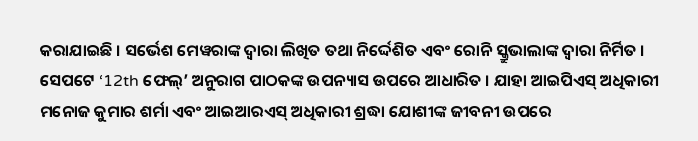କରାଯାଇଛି । ସର୍ଭେଶ ମେୱରାଙ୍କ ଦ୍ୱାରା ଲିଖିତ ତଥା ନିର୍ଦ୍ଦେଶିତ ଏବଂ ରୋନି ସ୍କ୍ରୁଭାଲାଙ୍କ ଦ୍ୱାରା ନିର୍ମିତ । ସେପଟେ ‘12th ଫେଲ୍’ ଅନୁରାଗ ପାଠକଙ୍କ ଉପନ୍ୟାସ ଉପରେ ଆଧାରିତ । ଯାହା ଆଇପିଏସ୍ ଅଧିକାରୀ ମନୋଜ କୁମାର ଶର୍ମା ଏବଂ ଆଇଆରଏସ୍ ଅଧିକାରୀ ଶ୍ରଦ୍ଧା ଯୋଶୀଙ୍କ ଜୀବନୀ ଉପରେ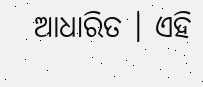ଆଧାରିତ । ଏହି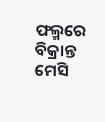ଫଲ୍ମରେ ବିକ୍ରାନ୍ତ ମେସି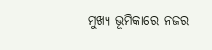ମୁଖ୍ୟ ଭୂମିକାରେ ନଜର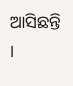ଆସିଛନ୍ତି ।